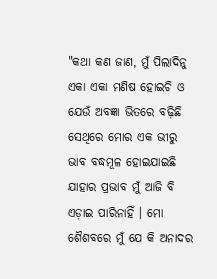"କଥା କଣ ଜାଣ, ମୁଁ ପିଲାଦିନୁ ଏକା ଏକା ମଣିଷ ହୋଇଚି ଓ ଯେଉଁ ଅବଜ୍ଞା ଭିତରେ ବଢ଼ିଛି ସେଥିରେ ମୋର ଏକ ଭୀରୁ ଭାବ ବଦ୍ଧମୂଳ ହୋଇଯାଇଛି ଯାହାର ପ୍ରଭାବ ମୁଁ ଆଜି ବି ଏଡ଼ାଇ ପାରିନାହିଁ । ମୋ ଶୈଶବରେ ମୁଁ ଯେ କି ଅନାଦର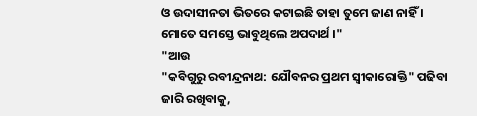ଓ ଉଦାସୀନତା ଭିତରେ କଟାଇଛି ତାହା ତୁମେ ଜାଣ ନାହିଁ । ମୋତେ ସମସ୍ତେ ଭାବୁଥିଲେ ଅପଦାର୍ଥ ।"
"ଆଉ
"କବିଗୁରୁ ରବୀନ୍ଦ୍ରନାଥ: ଯୌବନର ପ୍ରଥମ ସ୍ଵୀକାରୋକ୍ତି" ପଢିବା ଜାରି ରଖିବାକୁ,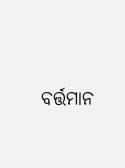ବର୍ତ୍ତମାନ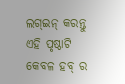ଲଗ୍ଇନ୍ କରନ୍ତୁ
ଏହି ପୃଷ୍ଠାଟି କେବଳ ହବ୍ ର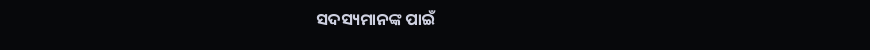ସଦସ୍ୟମାନଙ୍କ ପାଇଁ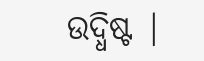ଉଦ୍ଧିଷ୍ଟ |